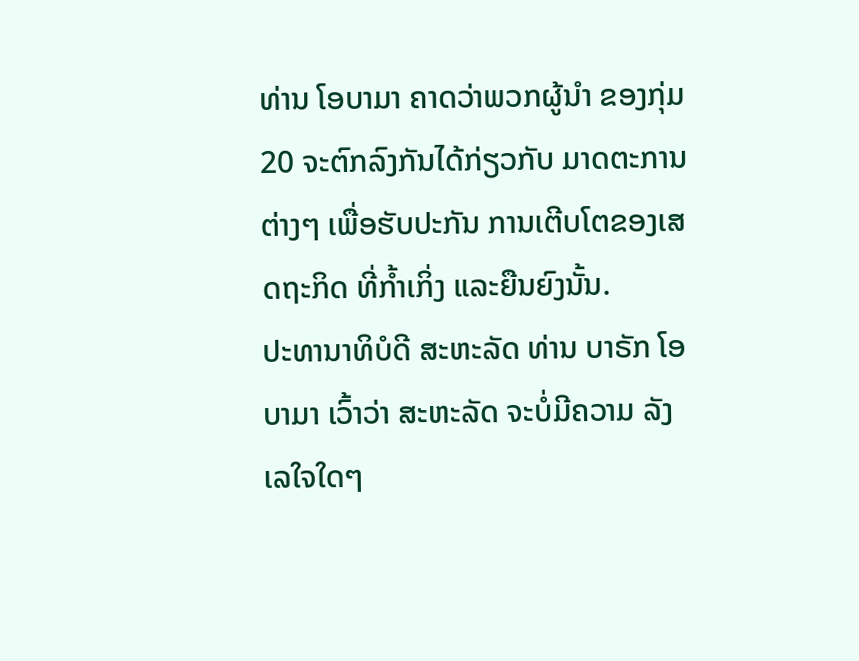ທ່ານ ໂອບາມາ ຄາດວ່າພວກຜູ້ນໍາ ຂອງກຸ່ມ20 ຈະຕົກລົງກັນໄດ້ກ່ຽວກັບ ມາດຕະການຕ່າງໆ ເພື່ອຮັບປະກັນ ການເຕີບໂຕຂອງເສດຖະກິດ ທີ່ກໍ້າເກິ່ງ ແລະຍືນຍົງນັ້ນ.
ປະທານາທິບໍດີ ສະຫະລັດ ທ່ານ ບາຣັກ ໂອບາມາ ເວົ້າວ່າ ສະຫະລັດ ຈະບໍ່ມີຄວາມ ລັງເລໃຈໃດໆ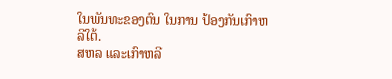ໃນພັນທະຂອງຕົນ ໃນການ ປ້ອງກັນເກົາຫລີໃຕ້.
ສຫລ ແລະເກົາຫລີ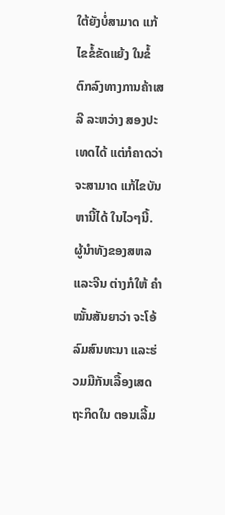ໃຕ້ຍັງບໍ່ສາມາດ ແກ້ໄຂຂໍ້ຂັດແຍ້ງ ໃນຂໍ້ຕົກລົງທາງການຄ້າເສລີ ລະຫວ່າງ ສອງປະເທດໄດ້ ແຕ່ກໍຄາດວ່າ ຈະສາມາດ ແກ້ໄຂບັນຫານີ້ໄດ້ ໃນໄວໆນີ້.
ຜູ້ນໍາທັງຂອງສຫລ ແລະຈີນ ຕ່າງກໍໃຫ້ ຄຳໝັ້ນສັນຍາວ່າ ຈະໂອ້ລົມສົນທະນາ ແລະຮ່ວມມືກັນເລື້ອງເສດຖະກິດໃນ ຕອນເລີ້ມ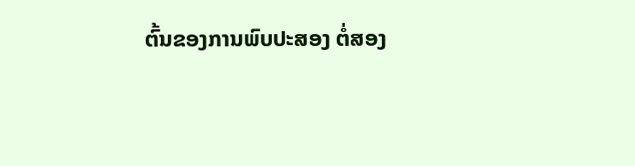ຕົ້ນຂອງການພົບປະສອງ ຕໍ່ສອງ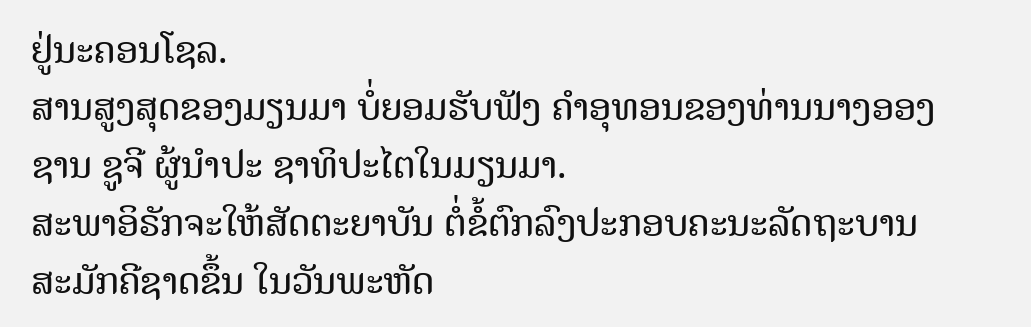ຢູ່ນະຄອນໂຊລ.
ສານສູງສຸດຂອງມຽນມາ ບໍ່ຍອມຮັບຟັງ ຄໍາອຸທອນຂອງທ່ານນາງອອງຊານ ຊູຈີ ຜູ້ນໍາປະ ຊາທິປະໄຕໃນມຽນມາ.
ສະພາອິຣັກຈະໃຫ້ສັດຕະຍາບັນ ຕໍ່ຂໍ້ຕົກລົງປະກອບຄະນະລັດຖະບານ ສະມັກຄີຊາດຂຶ້ນ ໃນວັນພະຫັດ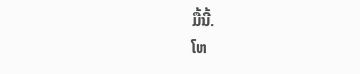ມື້ນີ້.
ໂຫ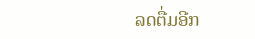ລດຕື່ມອີກ